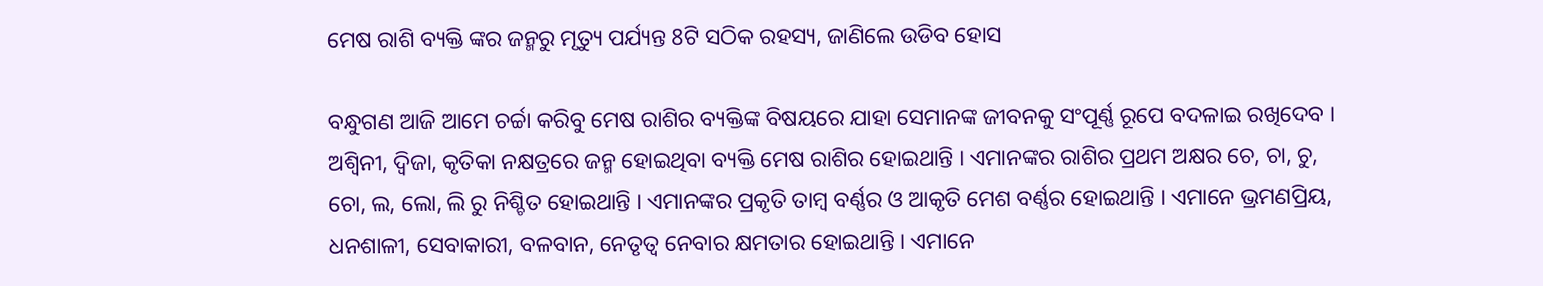ମେଷ ରାଶି ବ୍ୟକ୍ତି ଙ୍କର ଜନ୍ମରୁ ମୃତ୍ୟୁ ପର୍ଯ୍ୟନ୍ତ 8ଟି ସଠିକ ରହସ୍ୟ, ଜାଣିଲେ ଉଡିବ ହୋସ

ବନ୍ଧୁଗଣ ଆଜି ଆମେ ଚର୍ଚ୍ଚା କରିବୁ ମେଷ ରାଶିର ବ୍ୟକ୍ତିଙ୍କ ବିଷୟରେ ଯାହା ସେମାନଙ୍କ ଜୀବନକୁ ସଂପୂର୍ଣ୍ଣ ରୂପେ ବଦଳାଇ ରଖିଦେବ । ଅଶ୍ଵିନୀ, ଦ୍ଵିଜା, କୃତିକା ନକ୍ଷତ୍ରରେ ଜନ୍ମ ହୋଇଥିବା ବ୍ୟକ୍ତି ମେଷ ରାଶିର ହୋଇଥାନ୍ତି । ଏମାନଙ୍କର ରାଶିର ପ୍ରଥମ ଅକ୍ଷର ଚେ, ଚା, ଚୁ, ଚୋ, ଲ, ଲୋ, ଲି ରୁ ନିଶ୍ଚିତ ହୋଇଥାନ୍ତି । ଏମାନଙ୍କର ପ୍ରକୃତି ତାମ୍ବ ବର୍ଣ୍ଣର ଓ ଆକୃତି ମେଶ ବର୍ଣ୍ଣର ହୋଇଥାନ୍ତି । ଏମାନେ ଭ୍ରମଣପ୍ରିୟ, ଧନଶାଳୀ, ସେବାକାରୀ, ବଳବାନ, ନେତୃତ୍ଵ ନେବାର କ୍ଷମତାର ହୋଇଥାନ୍ତି । ଏମାନେ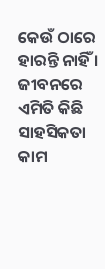କେଉଁ ଠାରେ ହାରନ୍ତି ନାହିଁ । ଜୀବନରେ ଏମିତି କିଛି ସାହସିକତା କାମ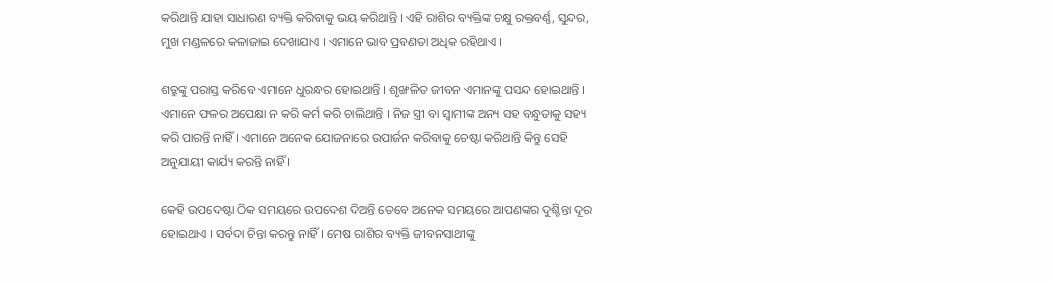କରିଥାନ୍ତି ଯାହା ସାଧାରଣ ବ୍ୟକ୍ତି କରିବାକୁ ଭୟ କରିଥାନ୍ତି । ଏହି ରାଶିର ବ୍ୟକ୍ତିଙ୍କ ଚକ୍ଷୁ ରକ୍ତବର୍ଣ୍ଣ, ସୁନ୍ଦର, ମୁଖ ମଣ୍ଡଳରେ କଳାଜାଇ ଦେଖାଯାଏ । ଏମାନେ ଭାବ ପ୍ରବଣତା ଅଧିକ ରହିଥାଏ ।

ଶତ୍ରୁଙ୍କୁ ପରାସ୍ତ କରିବେ ଏମାନେ ଧୁରନ୍ଧର ହୋଇଥାନ୍ତି । ଶୃଙ୍ଖଳିତ ଜୀବନ ଏମାନଙ୍କୁ ପସନ୍ଦ ହୋଇଥାନ୍ତି । ଏମାନେ ଫଳର ଅପେକ୍ଷା ନ କରି କର୍ମ କରି ଚାଲିଥାନ୍ତି । ନିଜ ସ୍ତ୍ରୀ ବା ସ୍ବାମୀଙ୍କ ଅନ୍ୟ ସହ ବନ୍ଧୁତାକୁ ସହ୍ୟ କରି ପାରନ୍ତି ନାହିଁ । ଏମାନେ ଅନେକ ଯୋଜନାରେ ଉପାର୍ଜନ କରିବାକୁ ଚେଷ୍ଟା କରିଥାନ୍ତି କିନ୍ତୁ ସେହି ଅନୁଯାୟୀ କାର୍ଯ୍ୟ କରନ୍ତି ନାହିଁ ।

କେହି ଉପଦେଷ୍ଟା ଠିକ ସମୟରେ ଉପଦେଶ ଦିଅନ୍ତି ତେବେ ଅନେକ ସମୟରେ ଆପଣଙ୍କର ଦୁଶ୍ଚିନ୍ତା ଦୂର ହୋଇଥାଏ । ସର୍ବଦା ଚିନ୍ତା କରନ୍ତୁ ନାହିଁ । ମେଷ ରାଶିର ବ୍ୟକ୍ତି ଜୀବନସାଥୀଙ୍କୁ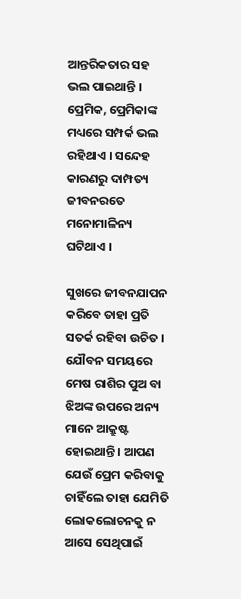ଆନ୍ତରିକତାର ସହ ଭଲ ପାଇଥାନ୍ତି । ପ୍ରେମିକ, ପ୍ରେମିକାଙ୍କ ମଧ୍ୟରେ ସମ୍ପର୍କ ଭଲ ରହିଥାଏ । ସନ୍ଦେହ କାରଣରୁ ଦାମ୍ପତ୍ୟ ଜୀବନରତେ ମନୋମାଳିନ୍ୟ ଘଟିଥାଏ ।

ସୁଖରେ ଜୀବନଯାପନ କରିବେ ତାହା ପ୍ରତି ସତର୍କ ରହିବା ଉଚିତ । ଯୌବନ ସମୟରେ ମେଷ ରାଶିର ପୁଅ ବା ଝିଅଙ୍କ ଉପରେ ଅନ୍ୟ ମାନେ ଆକ୍ରୁଷ୍ଟ ହୋଇଥାନ୍ତି । ଆପଣ ଯେଉଁ ପ୍ରେମ କରିବାକୁ ଚାହିଁଲେ ତାହା ଯେମିତି ଲୋକଲୋଚନକୁ ନ ଆସେ ସେଥିପାଇଁ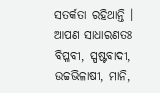ସତର୍କତା ରହିଥାନ୍ତି । ଆପଣ ସାଧାରଣତଃ ବିପ୍ଳବୀ, ସ୍ପଷ୍ଟବାଦୀ, ଉଚ୍ଚଭିଳାଷୀ, ମାନି,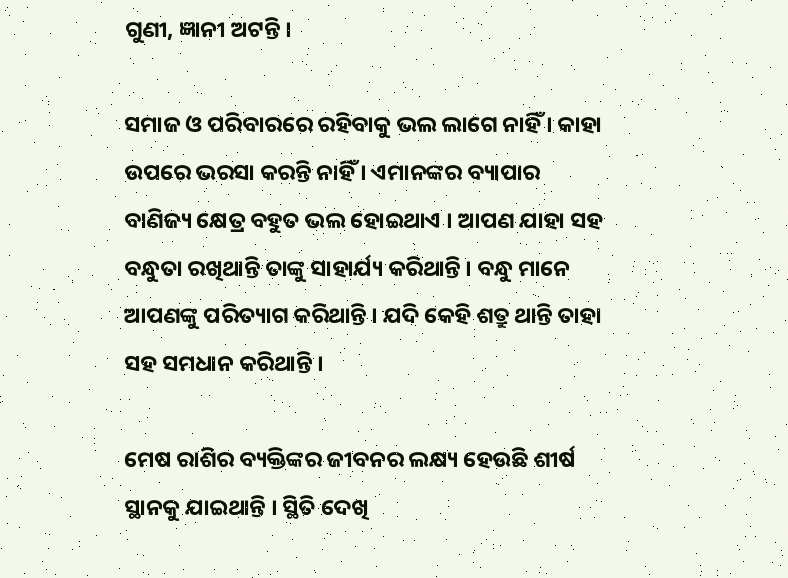ଗୁଣୀ, ଜ୍ଞାନୀ ଅଟନ୍ତି ।

ସମାଜ ଓ ପରିବାରରେ ରହିବାକୁ ଭଲ ଲାଗେ ନାହିଁ । କାହା ଉପରେ ଭରସା କରନ୍ତି ନାହିଁ । ଏମାନଙ୍କର ବ୍ୟାପାର ବାଣିଜ୍ୟ କ୍ଷେତ୍ର ବହୁତ ଭଲ ହୋଇଥାଏ । ଆପଣ ଯାହା ସହ ବନ୍ଧୁତା ରଖିଥାନ୍ତି ତାଙ୍କୁ ସାହାର୍ଯ୍ୟ କରିଥାନ୍ତି । ବନ୍ଧୁ ମାନେ ଆପଣଙ୍କୁ ପରିତ୍ୟାଗ କରିଥାନ୍ତି । ଯଦି କେହି ଶତ୍ରୁ ଥାନ୍ତି ତାହା ସହ ସମଧାନ କରିଥାନ୍ତି ।

ମେଷ ରାଶିର ବ୍ୟକ୍ତିଙ୍କର ଜୀବନର ଲକ୍ଷ୍ୟ ହେଉଛି ଶୀର୍ଷ ସ୍ଥାନକୁ ଯାଇଥାନ୍ତି । ସ୍ଥିତି ଦେଖି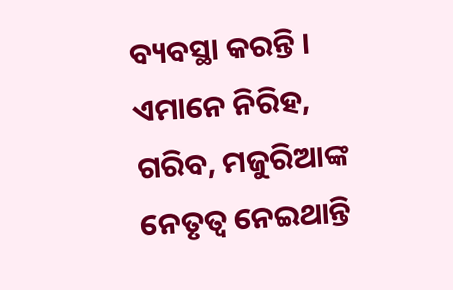ବ୍ୟବସ୍ଥା କରନ୍ତି । ଏମାନେ ନିରିହ, ଗରିବ, ମଜୁରିଆଙ୍କ ନେତୃତ୍ଵ ନେଇଥାନ୍ତି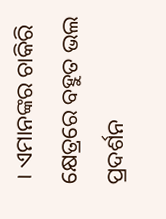। ଏମାନଙ୍କର ଚାକିରି କ୍ଷେତ୍ରରେ ବହୁତ ଭଲ ପ୍ରଦର୍ଶନ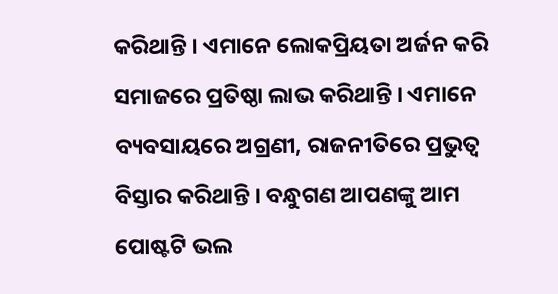କରିଥାନ୍ତି । ଏମାନେ ଲୋକପ୍ରିୟତା ଅର୍ଜନ କରି ସମାଜରେ ପ୍ରତିଷ୍ଠା ଲାଭ କରିଥାନ୍ତି । ଏମାନେ ବ୍ୟବସାୟରେ ଅଗ୍ରଣୀ, ରାଜନୀତିରେ ପ୍ରଭୁତ୍ଵ ବିସ୍ତାର କରିଥାନ୍ତି । ବନ୍ଧୁଗଣ ଆପଣଙ୍କୁ ଆମ ପୋଷ୍ଟଟି ଭଲ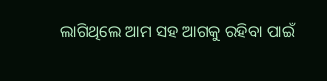ଲାଗିଥିଲେ ଆମ ସହ ଆଗକୁ ରହିବା ପାଇଁ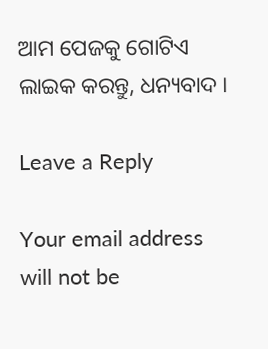ଆମ ପେଜକୁ ଗୋଟିଏ ଲାଇକ କରନ୍ତୁ, ଧନ୍ୟବାଦ ।

Leave a Reply

Your email address will not be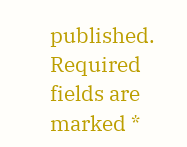published. Required fields are marked *